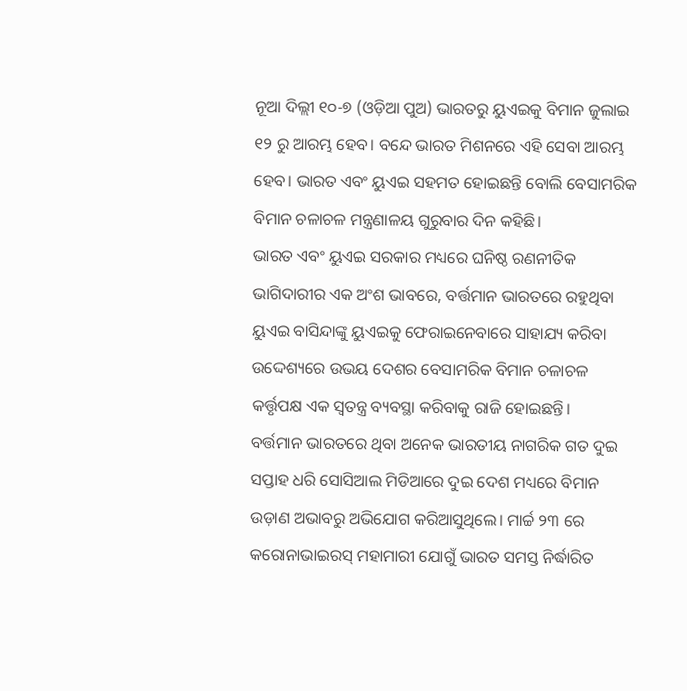ନୂଆ ଦିଲ୍ଲୀ ୧୦-୭ (ଓଡ଼ିଆ ପୁଅ) ଭାରତରୁ ୟୁଏଇକୁ ବିମାନ ଜୁଲାଇ ୧୨ ରୁ ଆରମ୍ଭ ହେବ। ବନ୍ଦେ ଭାରତ ମିଶନରେ ଏହି ସେବା ଆରମ୍ଭ ହେବ। ଭାରତ ଏବଂ ୟୁଏଇ ସହମତ ହୋଇଛନ୍ତି ବୋଲି ବେସାମରିକ ବିମାନ ଚଳାଚଳ ମନ୍ତ୍ରଣାଳୟ ଗୁରୁବାର ଦିନ କହିଛି।
ଭାରତ ଏବଂ ୟୁଏଇ ସରକାର ମଧ୍ୟରେ ଘନିଷ୍ଠ ରଣନୀତିକ ଭାଗିଦାରୀର ଏକ ଅଂଶ ଭାବରେ, ବର୍ତ୍ତମାନ ଭାରତରେ ରହୁଥିବା ୟୁଏଇ ବାସିନ୍ଦାଙ୍କୁ ୟୁଏଇକୁ ଫେରାଇନେବାରେ ସାହାଯ୍ୟ କରିବା ଉଦ୍ଦେଶ୍ୟରେ ଉଭୟ ଦେଶର ବେସାମରିକ ବିମାନ ଚଳାଚଳ କର୍ତ୍ତୃପକ୍ଷ ଏକ ସ୍ୱତନ୍ତ୍ର ବ୍ୟବସ୍ଥା କରିବାକୁ ରାଜି ହୋଇଛନ୍ତି।
ବର୍ତ୍ତମାନ ଭାରତରେ ଥିବା ଅନେକ ଭାରତୀୟ ନାଗରିକ ଗତ ଦୁଇ ସପ୍ତାହ ଧରି ସୋସିଆଲ ମିଡିଆରେ ଦୁଇ ଦେଶ ମଧ୍ୟରେ ବିମାନ ଉଡ଼ାଣ ଅଭାବରୁ ଅଭିଯୋଗ କରିଆସୁଥିଲେ। ମାର୍ଚ୍ଚ ୨୩ ରେ କରୋନାଭାଇରସ୍ ମହାମାରୀ ଯୋଗୁଁ ଭାରତ ସମସ୍ତ ନିର୍ଦ୍ଧାରିତ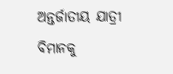ଅନ୍ତର୍ଜାତୀୟ ଯାତ୍ରୀ ବିମାନକୁ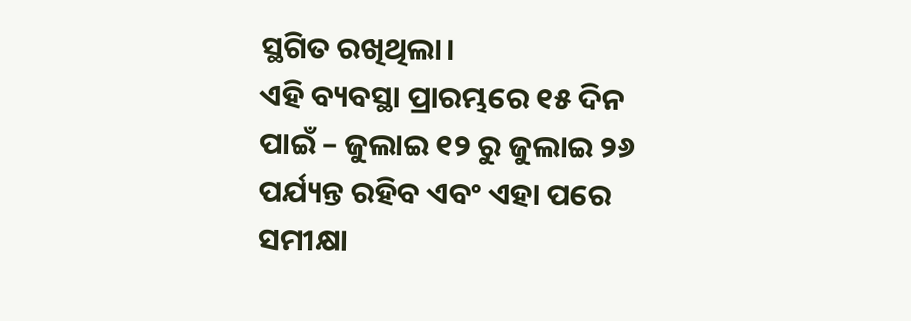ସ୍ଥଗିତ ରଖିଥିଲା।
ଏହି ବ୍ୟବସ୍ଥା ପ୍ରାରମ୍ଭରେ ୧୫ ଦିନ ପାଇଁ – ଜୁଲାଇ ୧୨ ରୁ ଜୁଲାଇ ୨୬ ପର୍ଯ୍ୟନ୍ତ ରହିବ ଏବଂ ଏହା ପରେ ସମୀକ୍ଷା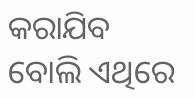କରାଯିବ ବୋଲି ଏଥିରେ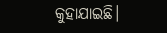କୁହାଯାଇଛି।